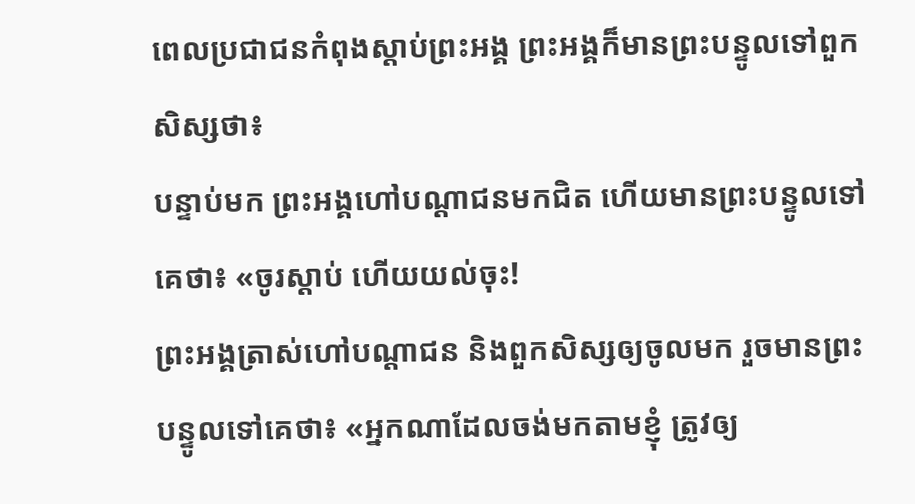ពេលប្រជាជនកំពុងស្តាប់ព្រះអង្គ ព្រះអង្គក៏មានព្រះបន្ទូលទៅពួកសិស្សថា៖
បន្ទាប់មក ព្រះអង្គហៅបណ្តាជនមកជិត ហើយមានព្រះបន្ទូលទៅគេថា៖ «ចូរស្តាប់ ហើយយល់ចុះ!
ព្រះអង្គត្រាស់ហៅបណ្ដាជន និងពួកសិស្សឲ្យចូលមក រួចមានព្រះបន្ទូលទៅគេថា៖ «អ្នកណាដែលចង់មកតាមខ្ញុំ ត្រូវឲ្យ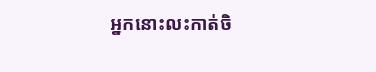អ្នកនោះលះកាត់ចិ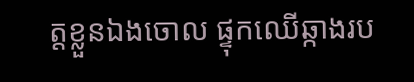ត្តខ្លួនឯងចោល ផ្ទុកឈើឆ្កាងរប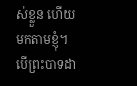ស់ខ្លួន ហើយមកតាមខ្ញុំ។
បើព្រះបាទដា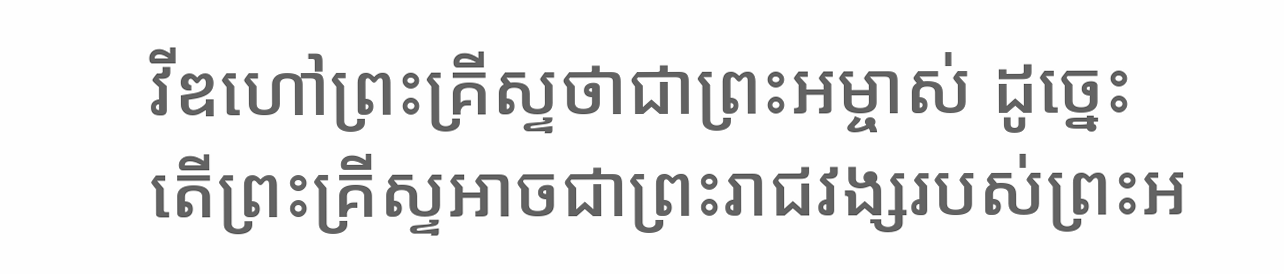វីឌហៅព្រះគ្រីស្ទថាជាព្រះអម្ចាស់ ដូច្នេះ តើព្រះគ្រីស្ទអាចជាព្រះរាជវង្សរបស់ព្រះអ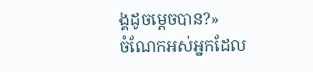ង្គដូចម្តេចបាន?»
ចំណែកអស់អ្នកដែល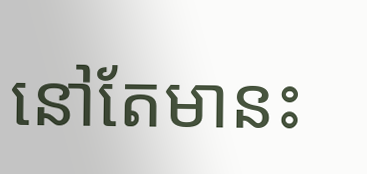នៅតែមានះ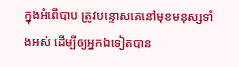ក្នុងអំពើបាប ត្រូវបន្ទោសគេនៅមុខមនុស្សទាំងអស់ ដើម្បីឲ្យអ្នកឯទៀតបាន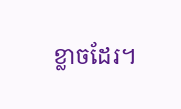ខ្លាចដែរ។